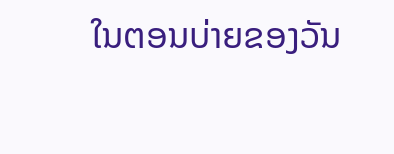ໃນຕອນບ່າຍຂອງວັນ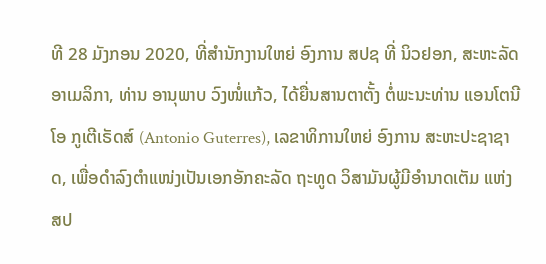ທີ 28 ມັງກອນ 2020, ທີ່ສຳນັກງານໃຫຍ່ ອົງການ ສປຊ ທີ່ ນິວຢອກ, ສະຫະລັດອາເມລິກາ, ທ່ານ ອານຸພາບ ວົງໜໍ່ແກ້ວ, ໄດ້ຍື່ນສານຕາຕັ້ງ ຕໍ່ພະນະທ່ານ ແອນໂຕນີໂອ ກູເຕີເຣັດສ໌ (Antonio Guterres), ເລຂາທິການໃຫຍ່ ອົງການ ສະຫະປະຊາຊາດ, ເພື່ອດຳລົງຕຳແໜ່ງເປັນເອກອັກຄະລັດ ຖະທູດ ວິສາມັນຜູ້ມີອຳນາດເຕັມ ແຫ່ງ ສປ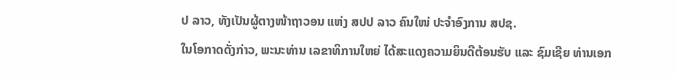ປ ລາວ, ທັງເປັນຜູ້ຕາງໜ້າຖາວອນ ແຫ່ງ ສປປ ລາວ ຄົນໃໜ່ ປະຈຳອົງການ ສປຊ.
ໃນໂອກາດດັ່ງກ່າວ, ພະນະທ່ານ ເລຂາທິການໃຫຍ່ ໄດ້ສະແດງຄວາມຍິນດີຕ້ອນຮັບ ແລະ ຊົມເຊີຍ ທ່ານເອກ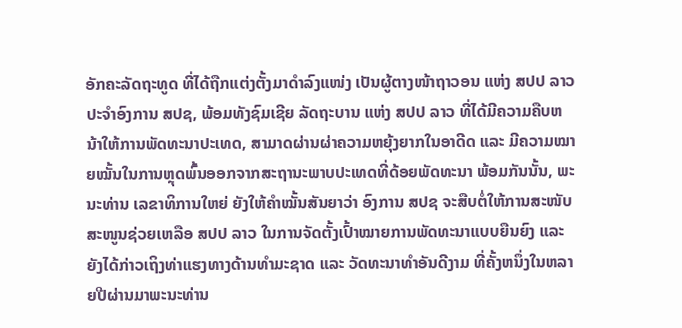ອັກຄະລັດຖະທູດ ທີ່ໄດ້ຖືກແຕ່ງຕັ້ງມາດຳລົງແໜ່ງ ເປັນຜູ້ຕາງໜ້າຖາວອນ ແຫ່ງ ສປປ ລາວ ປະຈຳອົງການ ສປຊ, ພ້ອມທັງຊົມເຊີຍ ລັດຖະບານ ແຫ່ງ ສປປ ລາວ ທີ່ໄດ້ມີຄວາມຄືບຫນ້າໃຫ້ການພັດທະນາປະເທດ, ສາມາດຜ່ານຜ່າຄວາມຫຍຸ້ງຍາກໃນອາດີດ ແລະ ມີຄວາມໝາຍໝັ້ນໃນການຫຼຸດພົ້ນອອກຈາກສະຖານະພາບປະເທດທີ່ດ້ອຍພັດທະນາ ພ້ອມກັນນັ້ນ, ພະນະທ່ານ ເລຂາທິການໃຫຍ່ ຍັງໃຫ້ຄຳໝັ້ນສັນຍາວ່າ ອົງການ ສປຊ ຈະສືບຕໍ່ໃຫ້ການສະໜັບສະໜູນຊ່ວຍເຫລືອ ສປປ ລາວ ໃນການຈັດຕັ້ງເປົ້າໝາຍການພັດທະນາແບບຍືນຍົງ ແລະ ຍັງໄດ້ກ່າວເຖິງທ່າແຮງທາງດ້ານທຳມະຊາດ ແລະ ວັດທະນາທຳອັນດີງາມ ທີ່ຄັ້ງຫນຶ່ງໃນຫລາຍປີຜ່ານມາພະນະທ່ານ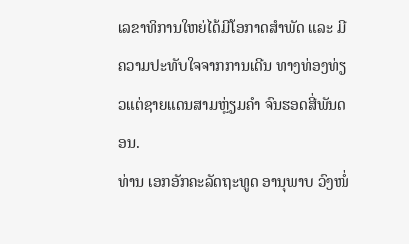ເລຂາທິການໃຫຍ່ໄດ້ມີໂອກາດສຳພັດ ແລະ ມີຄວາມປະທັບໃຈຈາກການເດີນ ທາງທ່ອງທ່ຽວແຕ່ຊາຍແດນສາມຫຼ່ຽມຄຳ ຈົນຮອດສີ່ພັນດອນ.
ທ່ານ ເອກອັກຄະລັດຖະທູດ ອານຸພາບ ວົງໜໍ່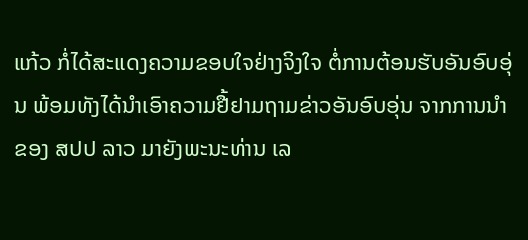ແກ້ວ ກໍ່ໄດ້ສະແດງຄວາມຂອບໃຈຢ່າງຈິງໃຈ ຕໍ່ການຕ້ອນຮັບອັນອົບອຸ່ນ ພ້ອມທັງໄດ້ນໍາເອົາຄວາມຢື້ຢາມຖາມຂ່າວອັນອົບອຸ່ນ ຈາກການນຳຂອງ ສປປ ລາວ ມາຍັງພະນະທ່ານ ເລ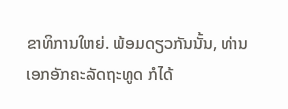ຂາທິການໃຫຍ່. ພ້ອມດຽວກັນນັ້ນ, ທ່ານເອກອັກຄະລັດຖະທູດ ກໍໄດ້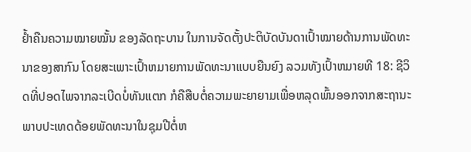ຢ້ຳຄືນຄວາມໝາຍໝັ້ນ ຂອງລັດຖະບານ ໃນການຈັດຕັ້ງປະຕິບັດບັນດາເປົ້າໝາຍດ້ານການພັດທະນາຂອງສາກົນ ໂດຍສະເພາະເປົ້າຫມາຍການພັດທະນາແບບຍືນຍົງ ລວມທັງເປົ້າຫມາຍທີ 18: ຊີວິດທີ່ປອດໄພຈາກລະເບີດບໍ່ທັນແຕກ ກໍຄືສືບຕໍ່ຄວາມພະຍາຍາມເພື່ອຫລຸດພົ້ນອອກຈາກສະຖານະພາບປະເທດດ້ອຍພັດທະນາໃນຊຸມປີຕໍ່ຫ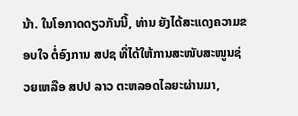ນ້າ. ໃນໂອກາດດຽວກັນນີ້, ທ່ານ ຍັງໄດ້ສະແດງຄວາມຂອບໃຈ ຕໍ່ອົງການ ສປຊ ທີ່ໄດ້ໃຫ້ການສະໜັບສະໜູນຊ່ວຍເຫລືອ ສປປ ລາວ ຕະຫລອດໄລຍະຜ່ານມາ,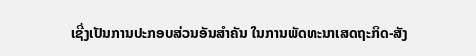ເຊີ່ງເປັນການປະກອບສ່ວນອັນສຳຄັນ ໃນການພັດທະນາເສດຖະກິດ-ສັງ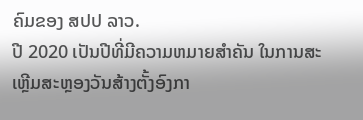ຄົມຂອງ ສປປ ລາວ.
ປີ 2020 ເປັນປີທີ່ມີຄວາມຫມາຍສຳຄັນ ໃນການສະເຫຼີມສະຫຼອງວັນສ້າງຕັ້ງອົງກາ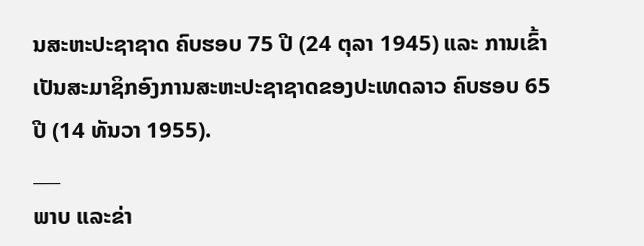ນສະຫະປະຊາຊາດ ຄົບຮອບ 75 ປີ (24 ຕຸລາ 1945) ແລະ ການເຂົ້າເປັນສະມາຊິກອົງການສະຫະປະຊາຊາດຂອງປະເທດລາວ ຄົບຮອບ 65 ປີ (14 ທັນວາ 1955).
___
ພາບ ແລະຂ່າ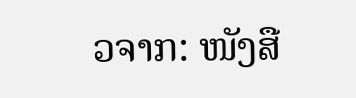ວຈາກ: ໜັງສື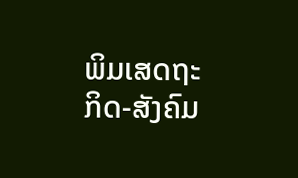ພິມເສດຖະກິດ-ສັງຄົມ